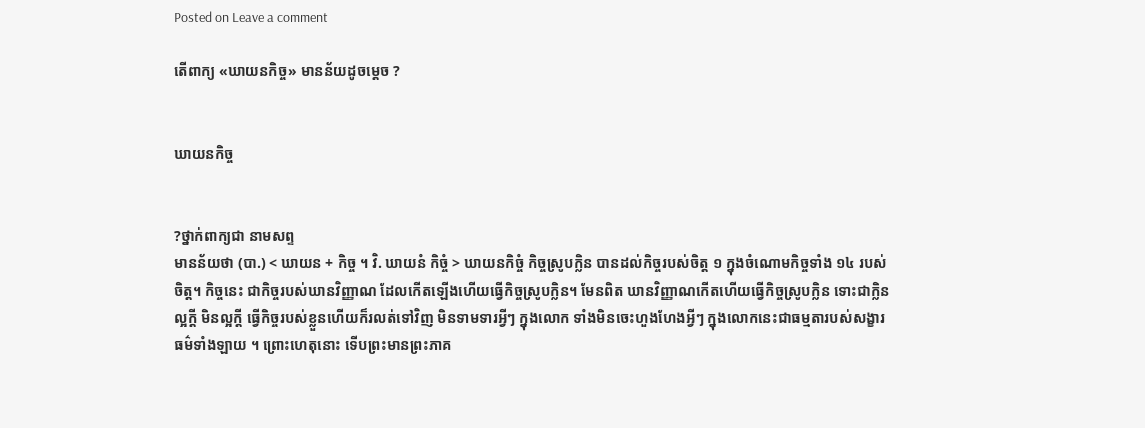Posted on Leave a comment

តើពាក្យ «ឃាយនកិច្ច» មានន័យដូចម្ដេច ?


ឃាយនកិច្ច


?ថ្នាក់ពាក្យជា នាមសព្ទ
មានន័យថា (បា.) < ឃាយន + កិច្ច ។ វិ. ឃាយនំ កិច្ចំ > ឃាយនកិច្ចំ កិច្ចស្រូបក្លិន បានដល់កិច្ចរបស់ចិត្ត ១ ក្នុងចំណោមកិច្ចទាំង ១៤ របស់ចិត្ត។ កិច្ចនេះ ជាកិច្ចរបស់ឃានវិញ្ញាណ ដែលកើតឡើងហើយធ្វើកិច្ចស្រូបក្លិន។ មែនពិត ឃានវិញ្ញាណកើតហើយធ្វើកិច្ចស្រូបក្លិន ទោះជាក្លិនល្អក្តី មិនល្អក្តី ធ្វើកិច្ចរបស់ខ្លួនហើយក៏រលត់ទៅវិញ មិនទាមទារអ្វីៗ ក្នុងលោក ទាំងមិនចេះហួងហែងអ្វីៗ ក្នុងលោកនេះជាធម្មតារបស់សង្ខារធម៌ទាំងឡាយ ។ ព្រោះហេតុនោះ ទើបព្រះមានព្រះភាគ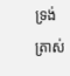ទ្រង់តា្រស់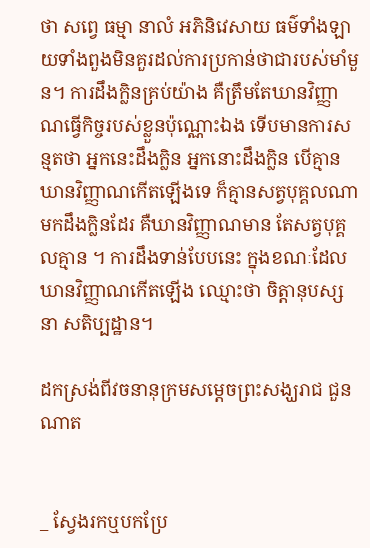ថា សព្វេ ធម្មា នាលំ អភិនិវេសាយ ធម៌ទាំងឡាយទាំងពួងមិនគួរដល់ការប្រកាន់ថាជារបស់មាំមួន។ ការដឹងក្លិនគ្រប់យ៉ាង គឺត្រឹមតែឃានវិញ្ញាណធ្វើកិច្ចរបស់ខ្លួនប៉ុណ្ណោះឯង ទើបមានការសន្មតថា អ្នកនេះដឹងក្លិន អ្នកនោះដឹងក្លិន បើគ្មានឃានវិញ្ញាណកើតឡើងទេ ក៏គ្មានសត្វបុគ្គលណាមកដឹងក្លិនដែរ គឺឃានវិញ្ញាណមាន តែសត្វបុគ្គលគ្មាន ។ ការដឹងទាន់បែបនេះ ក្នុងខណៈដែលឃានវិញ្ញាណកើតឡើង ឈ្មោះថា ចិត្តានុបស្សនា សតិប្បដ្ឋាន។

ដកស្រង់ពីវចនានុក្រមសម្ដេចព្រះសង្ឃរាជ ជួន ណាត


_ ស្វែងរកឬបកប្រែ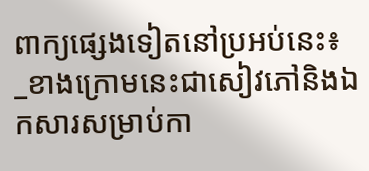ពាក្យផ្សេងទៀតនៅប្រអប់នេះ៖
_ខាងក្រោមនេះជាសៀវភៅនិងឯកសារសម្រាប់កា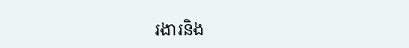រងារនិង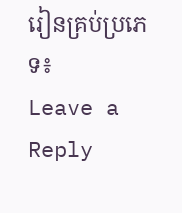រៀនគ្រប់ប្រភេទ៖
Leave a Reply